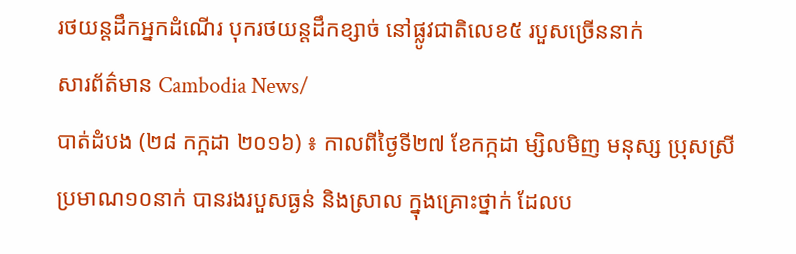រថយន្តដឹកអ្នកដំណើរ បុករថយន្តដឹកខ្សាច់ នៅផ្លូវជាតិលេខ៥ របួសច្រើននាក់
សារព័ត៌មាន Cambodia News/
បាត់ដំបង (២៨ កក្កដា ២០១៦) ៖ កាលពីថ្ងៃទី២៧ ខែកក្កដា ម្សិលមិញ មនុស្ស ប្រុសស្រី ប្រមាណ១០នាក់ បានរងរបួសធ្ងន់ និងស្រាល ក្នុងគ្រោះថ្នាក់ ដែលប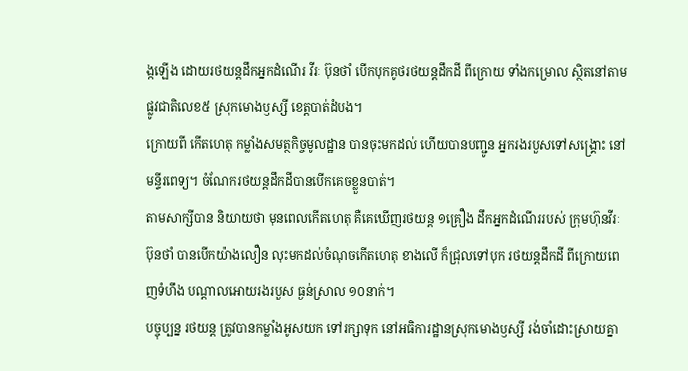ង្កឡើង ដោយរថយន្តដឹកអ្នកដំណើរ វីរៈ ប៊ុនថាំ បើកបុកគូថរថយន្តដឹកដី ពីក្រោយ ទាំងកម្រោល ស្ថិតនៅតាមផ្លូវជាតិលេខ៥ ស្រុកមោងឫស្សី ខេត្តបាត់ដំបង។
ក្រោយពី កើតហេតុ កម្លាំងសមត្ថកិច្ចមូលដ្ឋាន បានចុះមកដល់ ហើយបានបញ្ជូន អ្នករងរបួសទៅសង្គ្រោះ នៅមន្ទីរពេទ្យ។ ចំណែករថយន្តដឹកដីបានបើកគេចខ្លួនបាត់។
តាមសាក្សីបាន និយាយថា មុនពេលកើតហេតុ គឺគេឃើញរថយន្ត ១គ្រឿង ដឹកអ្នកដំណើររបស់ ក្រុមហ៊ុនវីរៈ ប៊ុនថាំ បានបើកយ៉ាងលឿន លុះមកដល់ចំណុចកើតហេតុ ខាងលើ ក៏ជ្រុលទៅបុក រថយន្តដឹកដី ពីក្រោយពេញទំហឹង បណ្តាលអោយរងរបួស ធ្ងន់ស្រាល ១០នាក់។
បច្ចុប្បន្ន រថយន្ត ត្រូវបានកម្លាំងអូសយក ទៅរក្សាទុក នៅអធិការដ្ឋានស្រុកមោងឫស្សី រង់ចាំដោះស្រាយគ្នា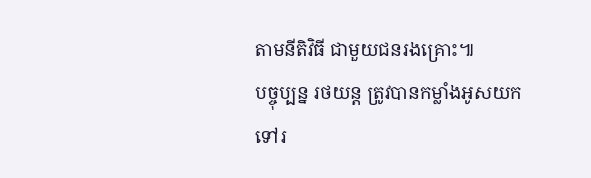តាមនីតិវិធី ជាមួយជនរងគ្រោះ៕
បច្ចុប្បន្ន រថយន្ត ត្រូវបានកម្លាំងអូសយក ទៅរ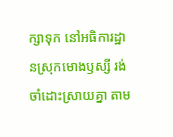ក្សាទុក នៅអធិការដ្ឋានស្រុកមោងឫស្សី រង់ចាំដោះស្រាយគ្នា តាម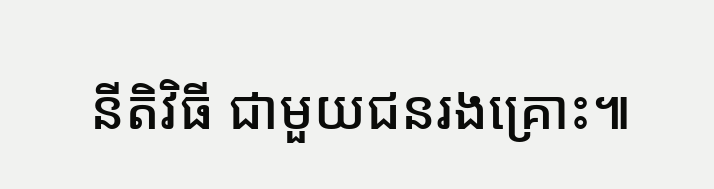នីតិវិធី ជាមួយជនរងគ្រោះ៕